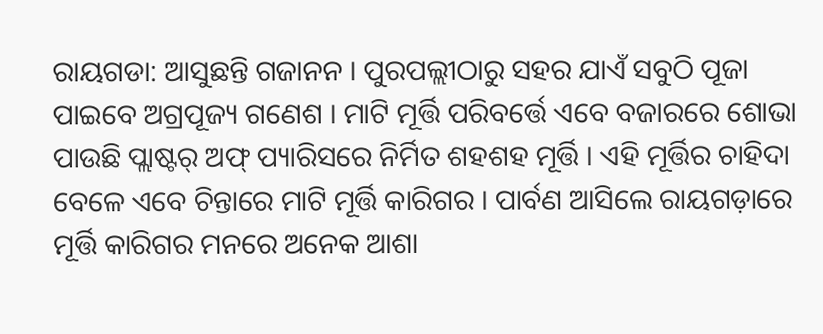ରାୟଗଡା: ଆସୁଛନ୍ତି ଗଜାନନ । ପୁରପଲ୍ଲୀଠାରୁ ସହର ଯାଏଁ ସବୁଠି ପୂଜା ପାଇବେ ଅଗ୍ରପୂଜ୍ୟ ଗଣେଶ । ମାଟି ମୂର୍ତ୍ତି ପରିବର୍ତ୍ତେ ଏବେ ବଜାରରେ ଶୋଭା ପାଉଛି ପ୍ଲାଷ୍ଟର୍ ଅଫ୍ ପ୍ୟାରିସରେ ନିର୍ମିତ ଶହଶହ ମୂର୍ତ୍ତି । ଏହି ମୂର୍ତ୍ତିର ଚାହିଦା ବେଳେ ଏବେ ଚିନ୍ତାରେ ମାଟି ମୂର୍ତ୍ତି କାରିଗର । ପାର୍ବଣ ଆସିଲେ ରାୟଗଡ଼ାରେ ମୂର୍ତ୍ତି କାରିଗର ମନରେ ଅନେକ ଆଶା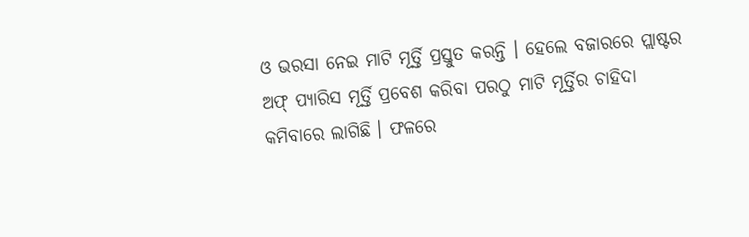ଓ ଭରସା ନେଇ ମାଟି ମୂର୍ତ୍ତି ପ୍ରସ୍ତୁତ କରନ୍ତି । ହେଲେ ବଜାରରେ ପ୍ଲାଷ୍ଟର ଅଫ୍ ପ୍ୟାରିସ ମୂର୍ତ୍ତି ପ୍ରବେଶ କରିବା ପରଠୁ ମାଟି ମୂର୍ତ୍ତିର ଚାହିଦା କମିବାରେ ଲାଗିଛି । ଫଳରେ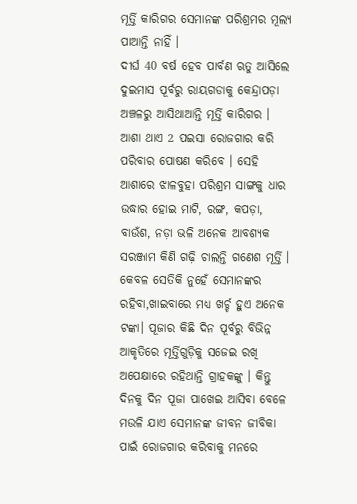ମୂର୍ତ୍ତି କାରିଗର ସେମାନଙ୍କ ପରିଶ୍ରମର ମୂଲ୍ୟ ପାଆନ୍ତି ନାହିଁ ।
ଦୀର୍ଘ 40 ବର୍ଷ ହେବ ପାର୍ବଣ ଋତୁ ଆସିଲେ ଦୁଇମାସ ପୂର୍ବରୁ ରାୟଗଡାକୁ କେନ୍ଦ୍ରାପଡ଼ା ଅଞ୍ଚଳରୁ ଆସିଥାଆନ୍ତି ମୂର୍ତ୍ତି କାରିଗର । ଆଶା ଥାଏ 2 ପଇସା ରୋଜଗାର କରି ପରିବାର ପୋଷଣ କରିବେ । ସେହି ଆଶାରେ ଝାଳବୁହା ପରିଶ୍ରମ ସାଙ୍ଗକୁ ଧାର ଉଦ୍ଧାର ହୋଇ ମାଟି, ରଙ୍ଗ, କପଡ଼ା, ବାଉଁଶ, ନଡ଼ା ଭଳି ଅନେକ ଆବଶ୍ୟକ ସରଞ୍ଜାମ କିଣି ଗଢ଼ି ଚାଲନ୍ତି ଗଣେଶ ମୂର୍ତ୍ତି । କେବଳ ସେତିକି ନୁହେଁ ସେମାନଙ୍କର ରହିବା,ଖାଇବାରେ ମଧ୍ୟ ଖର୍ଚ୍ଚ ହୁଏ ଅନେକ ଟଙ୍କା। ପୂଜାର କିଛି ଦିନ ପୂର୍ବରୁ ବିଭିନ୍ନ ଆକୃତିରେ ମୂର୍ତ୍ତିଗୁଡ଼ିକୁ ସଜେଇ ରଖି ଅପେକ୍ଷାରେ ରହିଥାନ୍ତି ଗ୍ରାହକଙ୍କୁ । କିନ୍ତୁ ଦିନକୁ ଦିନ ପୂଜା ପାଖେଇ ଆସିବା ବେଳେ ମଉଳି ଯାଏ ସେମାନଙ୍କ ଜୀବନ ଜୀବିକା ପାଇଁ ରୋଜଗାର କରିବାକୁ ମନରେ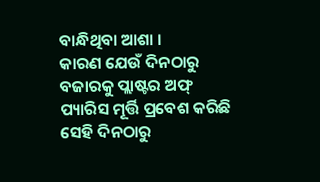ବାନ୍ଧିଥିବା ଆଶା ।
କାରଣ ଯେଉଁ ଦିନଠାରୁ ବଜାରକୁ ପ୍ଲାଷ୍ଟର ଅଫ୍ ପ୍ୟାରିସ ମୂର୍ତ୍ତି ପ୍ରବେଶ କରିଛି ସେହି ଦିନଠାରୁ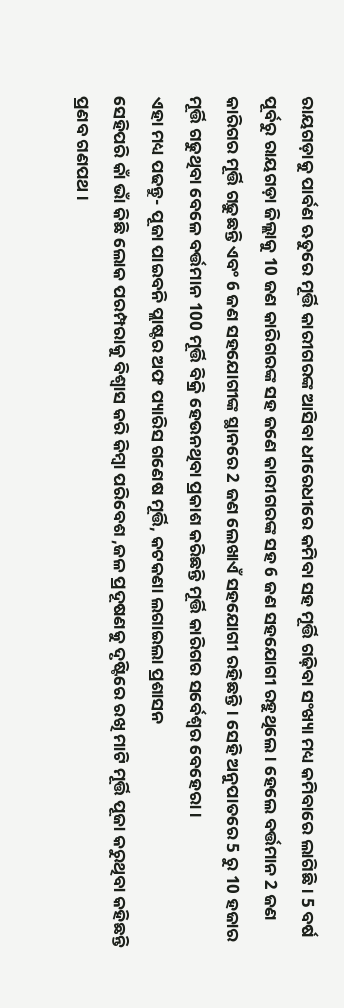ରାୟଗଡ଼ାକୁ ପାର୍ବଣ ଋତୁରେ ମୂର୍ତ୍ତି କାରୀଗରଙ୍କ ଆସିବା ଧୀରେଧୀରେ କମିବା ସହ ମୂର୍ତ୍ତି ଗଢ଼ିବା ସଂଖ୍ୟା ମଧ୍ୟ କମିବାରେ ଲାଗିଛି । 5 ବର୍ଷ ପୂର୍ବରୁ ରାୟଗଡ଼ା ଜିଲ୍ଲାକୁ 10 ଜଣ କାରିଗରଙ୍କ ସହ ଜଣେ କାରୀଗରଙ୍କ ସହ 6 ଜଣ ସହଯୋଗୀ ରହୁଥିଲେ । ହେଲେ ବର୍ତ୍ତମାନ 2 ଜଣ କାରିଗର ମୂର୍ତ୍ତି ଗଢ଼ୁଛନ୍ତି ଏବଂ 6 ଜଣ ସହଯୋଗୀଙ୍କ ସ୍ଥାନରେ 2 ଜଣ ଲେଖାଏଁ ସହଯୋଗୀ ରହିଛନ୍ତି। ସେହି ଅନୁପାତରେ 5 ରୁ 10 ହଜାର ମୂର୍ତ୍ତି ଗଢୁଥିବା ବେଳେ ବର୍ତ୍ତମାନ 100 ମୂର୍ତ୍ତି ବିକ୍ରି ହେଉନଥିବା ପ୍ରକାଶ କରିଛନ୍ତି ମୂର୍ତ୍ତି କାରିଗର ସର୍ବେଶ୍ୱର ବେହେରା।
ଏହା ମଧ୍ୟ ପଢନ୍ତୁ- ପୂଜା ପାଇବନି ପ୍ଲାଷ୍ଟର ଅଫ ପ୍ୟାରିସ ଗଣେଷ ମୂର୍ତ୍ତି, କଟକଣା ଲଗାଇଲା ପ୍ରଶାସନ
ସେହିପରି କାଁ ଭାଁ କିଛି ଲୋକ ପରମ୍ପରାକୁ ବିଶ୍ୱାସ କରି କିମ୍ବା ପରିବେଶ ,ଜଳ ପ୍ରଦୂଷଣକୁ ଦୃଷ୍ଟିରେ ରଖି ମାଟି ମୂର୍ତ୍ତି ପୂଜା କରୁଥିବା କହିଛନ୍ତି ପ୍ରଣବ ଗଣପଥ ।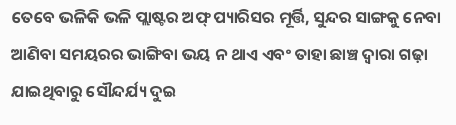ତେବେ ଭଳିକି ଭଳି ପ୍ଲାଷ୍ଟର ଅଫ୍ ପ୍ୟାରିସର ମୂର୍ତ୍ତି, ସୁନ୍ଦର ସାଙ୍ଗକୁ ନେବା ଆଣିବା ସମୟରର ଭାଙ୍ଗିବା ଭୟ ନ ଥାଏ ଏବଂ ତାହା ଛାଞ୍ଚ ଦ୍ୱାରା ଗଢ଼ା ଯାଇଥିବାରୁ ସୌନ୍ଦର୍ଯ୍ୟ ଦୁଇ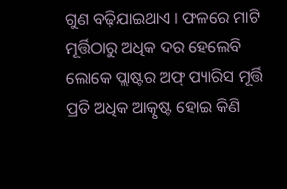ଗୁଣ ବଢ଼ିଯାଇଥାଏ । ଫଳରେ ମାଟି ମୂର୍ତ୍ତିଠାରୁ ଅଧିକ ଦର ହେଲେବି ଲୋକେ ପ୍ଲାଷ୍ଟର ଅଫ୍ ପ୍ୟାରିସ ମୂର୍ତ୍ତି ପ୍ରତି ଅଧିକ ଆତ୍କୃଷ୍ଟ ହୋଇ କିଣି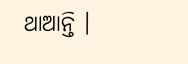ଥାଆନ୍ତି ।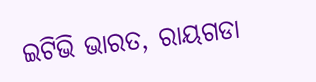ଇଟିଭି ଭାରତ, ରାୟଗଡା